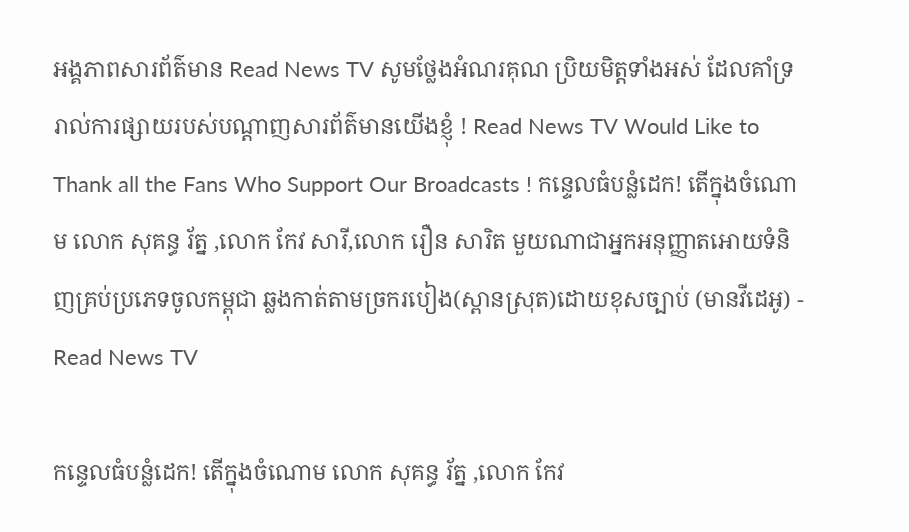អង្គភាពសារព័ត៌មាន Read News TV សូមថ្លែងអំណរគុណ ប្រិយមិត្តទាំងអស់ ដែលគាំទ្ររាល់ការផ្សាយរបស់បណ្តាញសារព័ត៌មានយើងខ្ញុំ ! Read News TV Would Like to Thank all the Fans Who Support Our Broadcasts ! កន្ទេលធំបន្លំដេក! តើក្នុងចំណោម លោក សុគន្ធ រ័ត្ន ,លោក កែវ សារី,លោក រឿន សារិត មួយណាជាអ្នកអនុញ្ញាតអោយទំនិញគ្រប់ប្រភេទចូលកម្ពុជា ឆ្លងកាត់តាមច្រករបៀង(ស្ពានស្រុត)ដោយខុសច្បាប់ (មានវីដេអូ) - Read News TV

កន្ទេលធំបន្លំដេក! តើក្នុងចំណោម លោក សុគន្ធ រ័ត្ន ,លោក កែវ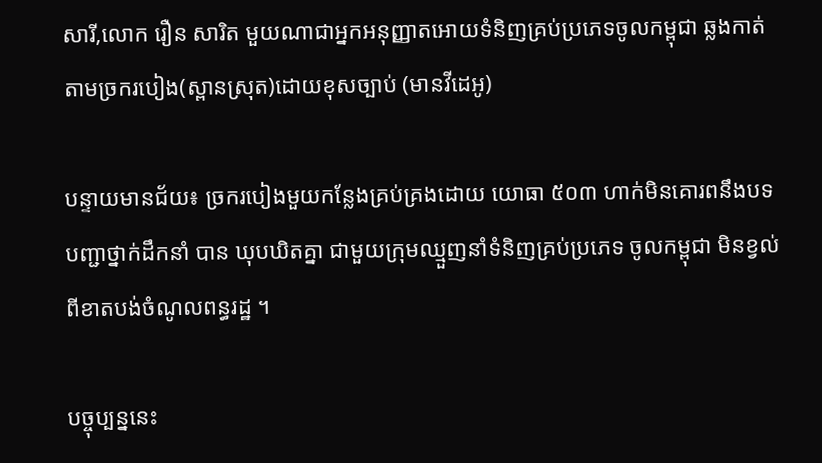សារី,លោក រឿន សារិត មួយណាជាអ្នកអនុញ្ញាតអោយទំនិញគ្រប់ប្រភេទចូលកម្ពុជា ឆ្លងកាត់តាមច្រករបៀង(ស្ពានស្រុត)ដោយខុសច្បាប់ (មានវីដេអូ)

បន្ទាយមានជ័យ៖ ច្រករបៀងមួយកន្លែងគ្រប់គ្រងដោយ យោធា ៥០៣ ហាក់មិនគោរពនឹងបទបញ្ជាថ្នាក់ដឹកនាំ បាន ឃុបឃិតគ្នា ជាមួយក្រុមឈ្មួញនាំទំនិញគ្រប់ប្រភេទ ចូលកម្ពុជា មិនខ្វល់ពីខាតបង់ចំណូលពន្ធរដ្ឋ ។

បច្ចុប្បន្ននេះ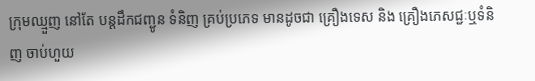ក្រុមឈ្មួញ នៅតែ បន្តដឹកជញ្ជូន ទំនិញ គ្រប់ប្រភេទ មានដូចជា គ្រឿងទេស និង គ្រឿងភេសជ្ជៈឬទំនិញ ចាប់ហួយ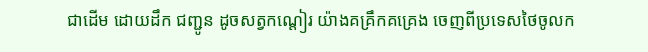ជាដើម ដោយដឹក ជញ្ជូន ដូចសត្វកណ្តៀរ យ៉ាងគគ្រឹកគគ្រេង ចេញពីប្រទេសថៃចូលក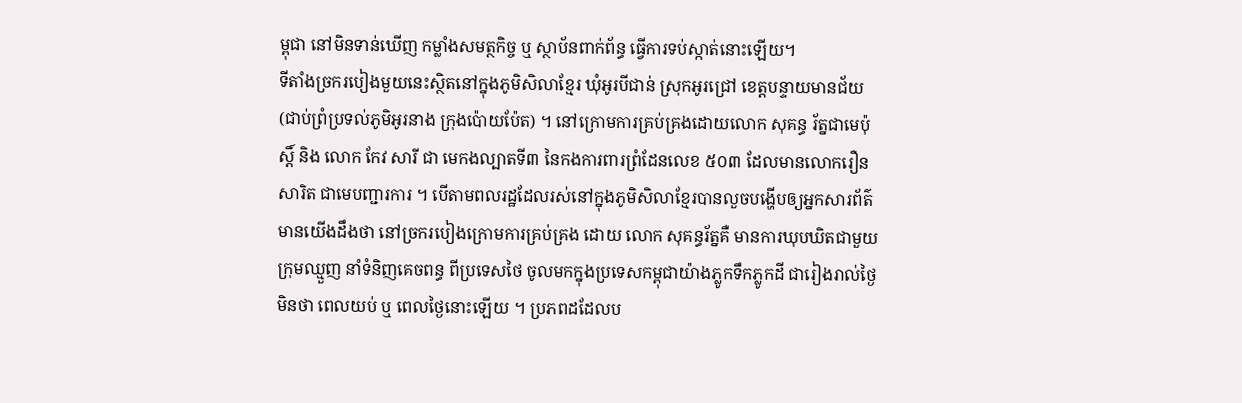ម្ពុជា នៅមិនទាន់ឃើញ កម្លាំងសមត្ថកិច្ច ឬ ស្ថាប័នពាក់ព័ន្ធ ធ្វើការទប់ស្កាត់នោះឡើយ។
ទីតាំងច្រករបៀងមួយនេះស្ថិតនៅក្នុងភូមិសិលាខ្មែរ ឃុំអូរបីជាន់ ស្រុកអូរជ្រៅ ខេត្តបន្ទាយមានជ័យ(ជាប់ព្រំប្រទល់ភូមិអូរនាង ក្រុងប៉ោយប៉ែត) ។ នៅក្រោមការគ្រប់គ្រងដោយលោក សុគន្ធ រ័ត្នជាមេប៉ុស្តិ៍ និង លោក កែវ សារី ជា មេកងល្បាតទី៣ នៃកងការពារព្រំដែនលេខ ៥០៣ ដែលមានលោករឿន សារិត ជាមេបញ្ជារការ ។ បើតាមពលរដ្ឋដែលរស់នៅក្នុងភូមិសិលាខ្មែរបានលួចបង្ហើបឲ្យអ្នកសារព័ត៌មានយើងដឹងថា នៅច្រករបៀងក្រោមការគ្រប់គ្រង ដោយ លោក សុគន្ធរ័ត្នគឺ មានការឃុបឃិតជាមួយក្រុមឈ្មួញ នាំទំនិញគេចពន្ធ ពីប្រទេសថៃ ចូលមកក្នុងប្រទេសកម្ពុជាយ៉ាងភ្លូកទឹកភ្លូកដី ជារៀងរាល់ថ្ងៃ មិនថា ពេលយប់ ឬ ពេលថ្ងៃនោះឡើយ ។ ប្រភពដដែលប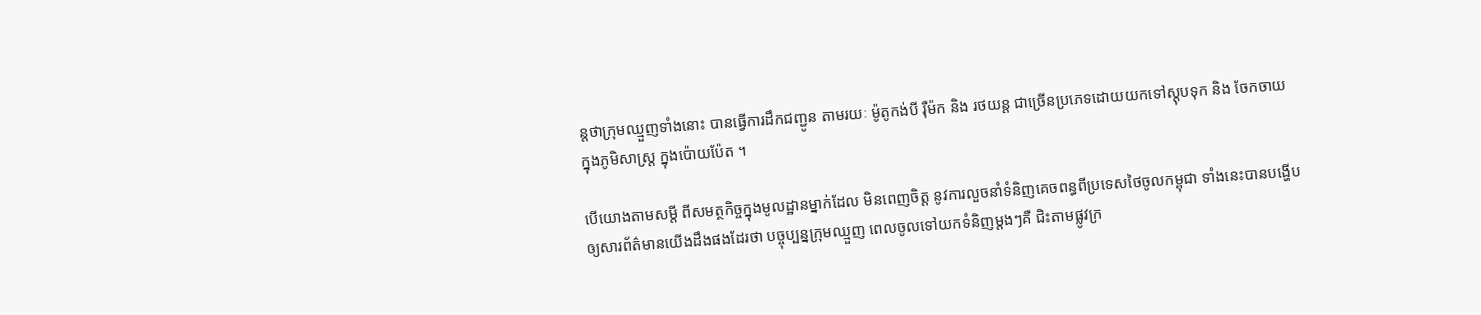ន្តថាក្រុមឈ្មួញទាំងនោះ បានធ្វើការដឹកជញ្ជូន តាមរយៈ ម៉ូតូកង់បី រ៉ឺម៉ក និង រថយន្ត ជាច្រើនប្រភេទដោយយកទៅស្តុបទុក និង ចែកចាយ ក្នុងភូមិសាស្ត្រ ក្នុងប៉ោយប៉ែត ។

បើយោងតាមសម្តី ពីសមត្ថកិច្ចក្នុងមូលដ្ឋានម្នាក់ដែល មិនពេញចិត្ត នូវការលួចនាំទំនិញគេចពន្ធពីប្រទេសថៃចូលកម្ពុជា ទាំងនេះបានបង្ហើបឲ្យសារព័ត៌មានយើងដឹងផងដែរថា បច្ចុប្បន្នក្រុមឈ្មួញ ពេលចូលទៅយកទំនិញម្តងៗគឺ ជិះតាមផ្លូវក្រ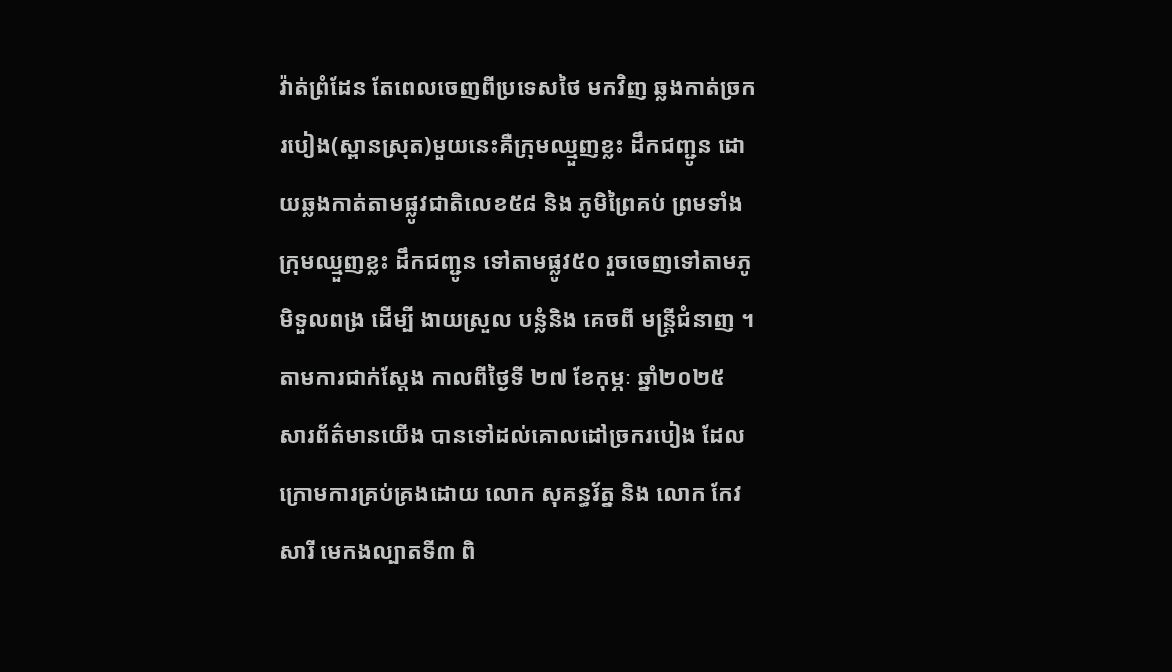វ៉ាត់ព្រំដែន តែពេលចេញពីប្រទេសថៃ មកវិញ ឆ្លងកាត់ច្រករបៀង(ស្ពានស្រុត)មួយនេះគឺក្រុមឈ្មួញខ្លះ ដឹកជញ្ជូន ដោយឆ្លងកាត់តាមផ្លូវជាតិលេខ៥៨ និង ភូមិព្រៃគប់ ព្រមទាំងក្រុមឈ្មួញខ្លះ ដឹកជញ្ជូន ទៅតាមផ្លូវ៥០ រួចចេញទៅតាមភូមិទួលពង្រ ដើម្បី ងាយស្រួល បន្លំនិង គេចពី មន្ត្រីជំនាញ ។ តាមការជាក់ស្តែង កាលពីថ្ងៃទី ២៧ ខែកុម្ភៈ ឆ្នាំ២០២៥ សារព័ត៌មានយើង បានទៅដល់គោលដៅច្រករបៀង ដែលក្រោមការគ្រប់គ្រងដោយ លោក សុគន្ធរ័ត្ន និង លោក កែវ សារី មេកងល្បាតទី៣ ពិ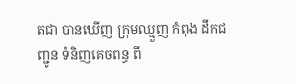តជា បានឃើញ ក្រុមឈ្មួញ កំពុង ដឹកជញ្ជូន ទំនិញគេចពន្ធ ពី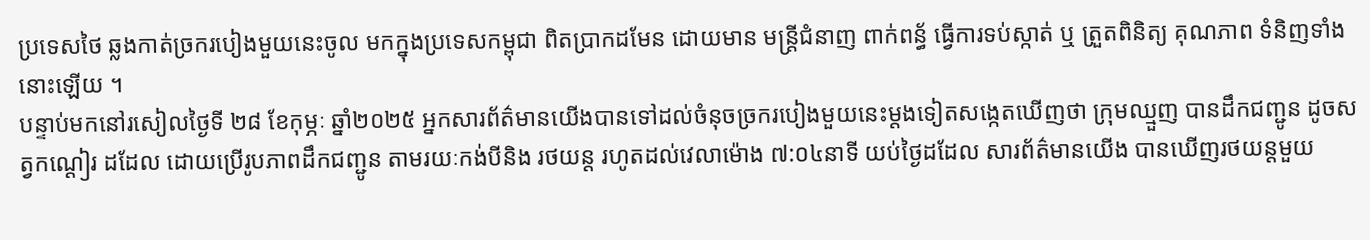ប្រទេសថៃ ឆ្លងកាត់ច្រករបៀងមួយនេះចូល មកក្នុងប្រទេសកម្ពុជា ពិតប្រាកដមែន ដោយមាន មន្ត្រីជំនាញ ពាក់ពន្ធ័ ធ្វើការទប់ស្កាត់ ឬ ត្រួតពិនិត្យ គុណភាព ទំនិញទាំងនោះឡើយ ។
បន្ទាប់មកនៅរសៀលថ្ងៃទី ២៨ ខែកុម្ភៈ ឆ្នាំ២០២៥ អ្នកសារព័ត៌មានយើងបានទៅដល់ចំនុចច្រករបៀងមួយនេះម្តងទៀតសង្កេតឃើញថា ក្រុមឈ្មួញ បានដឹកជញ្ជូន ដូចសត្វកណ្តៀរ ដដែល ដោយប្រើរូបភាពដឹកជញ្ជូន តាមរយៈកង់បីនិង រថយន្ត រហូតដល់វេលាម៉ោង ៧:០៤នាទី យប់ថ្ងៃដដែល សារព័ត៌មានយើង បានឃើញរថយន្តមួយ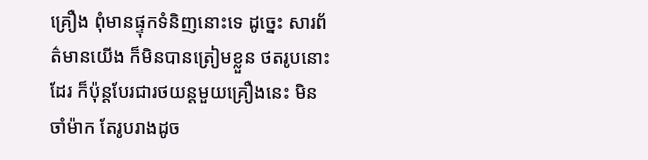គ្រឿង ពុំមានផ្ទុកទំនិញនោះទេ ដូច្នេះ សារព័ត៌មានយើង ក៏មិនបានត្រៀមខ្លួន ថតរូបនោះដែរ ក៏ប៉ុន្តបែរជារថយន្តមួយគ្រឿងនេះ មិនចាំម៉ាក តែរូបរាងដូច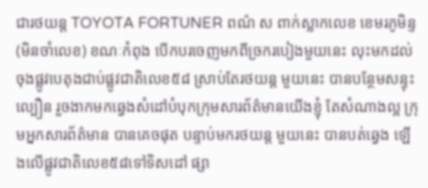ជារថយន្ត TOYOTA FORTUNER ពណ៌ ស ពាក់ស្លាកលេខ ខេមរភូមិន្ទ (មិនចាំលេខ) ខណៈកំពុង បើកបរចេញមកពីច្រករបៀងមួយនេះ លុះមកដល់ចុងផ្លូវបេតុងជាប់ផ្លូវជាតិលេខ៥៨ ស្រាប់តែរថយន្ត មួយនេះ បានបន្ថែមសន្ទុះល្បឿន រួចងាកមកឆ្វេងសំដៅបំបុកក្រុមសារព័ត៌មានយើងខ្ញុំ តែសំណាងល្អ ក្រុមអ្នកសារព័ត៌មាន បានគេចផុត បន្ទាប់មករថយន្ត មួយនេះ បានបត់ឆ្វេង ឡើងលើផ្លូវជាតិលេខ៥៨ទៅទិសដៅ ផ្សា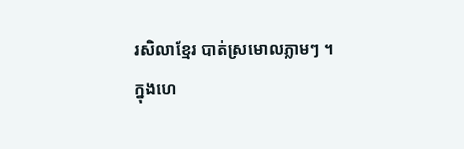រសិលាខ្មែរ បាត់ស្រមោលភ្លាមៗ ។
ក្នុងហេ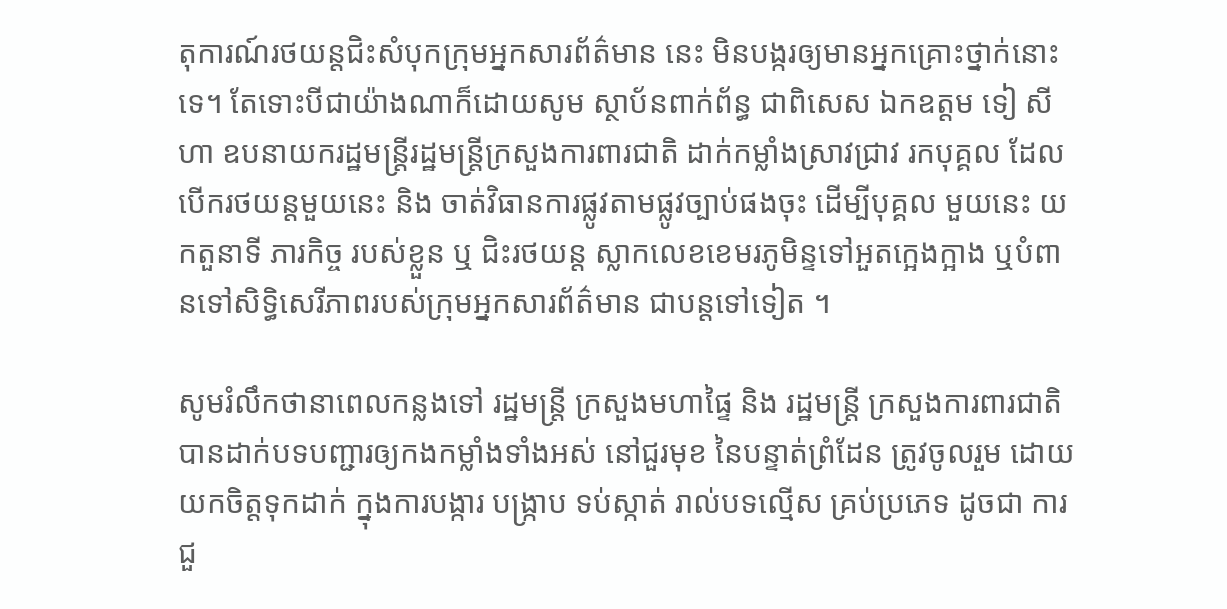តុការណ៍រថយន្តជិះសំបុកក្រុមអ្នកសារព័ត៌មាន នេះ មិនបង្ករឲ្យមានអ្នកគ្រោះថ្នាក់នោះទេ។ តែទោះបីជាយ៉ាងណាក៏ដោយសូម ស្ថាប័នពាក់ព័ន្ធ ជាពិសេស ឯកឧត្តម ទៀ សីហា ឧបនាយករដ្ឋមន្ត្រីរដ្ឋមន្ត្រីក្រសួងការពារជាតិ ដាក់កម្លាំងស្រាវជ្រាវ រកបុគ្គល ដែលបើករថយន្តមួយនេះ និង ចាត់វិធានការផ្លូវតាមផ្លូវច្បាប់ផងចុះ ដើម្បីបុគ្គល មួយនេះ យកតួនាទី ភារកិច្ច របស់ខ្លួន ឬ ជិះរថយន្ត ស្លាកលេខខេមរភូមិន្ទទៅអួតក្អេងក្អាង ឬបំពានទៅសិទ្ធិសេរីភាពរបស់ក្រុមអ្នកសារព័ត៌មាន ជាបន្តទៅទៀត ។

សូមរំលឹកថានាពេលកន្លងទៅ រដ្ឋមន្ត្រី ក្រសួងមហាផ្ទៃ និង រដ្ឋមន្ត្រី ក្រសួងការពារជាតិ បានដាក់បទបញ្ជារឲ្យកងកម្លាំងទាំងអស់ នៅជួរមុខ នៃបន្ទាត់ព្រំដែន ត្រូវចូលរួម ដោយយកចិត្តទុកដាក់ ក្នុងការបង្ការ បង្រ្កាប ទប់ស្កាត់ រាល់បទល្មើស គ្រប់ប្រភេទ ដូចជា ការជួ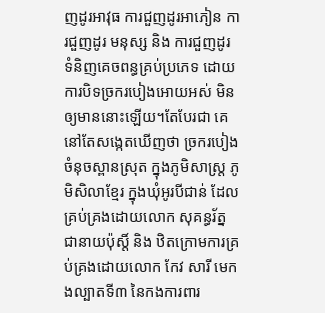ញដូរអាវុធ ការជួញដូរអាភៀន ការជួញដូរ មនុស្ស និង ការជួញដូរ ទំនិញគេចពន្ធគ្រប់ប្រភេទ ដោយការបិទច្រករបៀងអោយអស់ មិនឲ្យមាននោះឡើយ។តែបែរជា គេនៅតែសង្កេតឃើញថា ច្រករបៀង ចំនុចស្ពានស្រុត ក្នុងភូមិសាស្ត្រ ភូមិសិលាខ្មែរ ក្នុងឃុំអូរបីជាន់ ដែលគ្រប់គ្រងដោយលោក សុគន្ធរ័ត្ន ជានាយប៉ុស្តិ៍ និង ឋិតក្រោមការគ្រប់គ្រងដោយលោក កែវ សារី មេកងល្បាតទី៣ នៃកងការពារ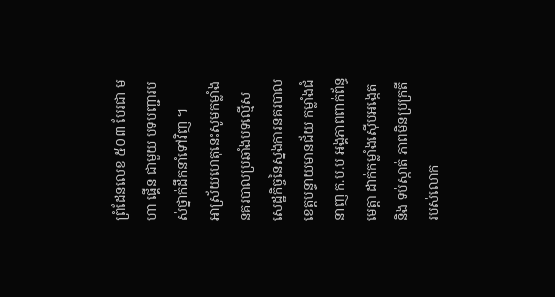ព្រំដែនលេខ ៥០៣ បែរជា មហា ផ្គើន ជាមួយ បទបញ្ជារបស់ថ្នាក់ដឹកនាំទៅវិញ ។
អាស្រ័យហេតុនេះសូមកម្លាំងនគរបាលប្រឆាំងបទល្មើសសេដ្ឋកិច្ចនៃស្នងការនគរបាលខេត្តបន្ទាយមានជ័យ កម្លាំងជំនាញ ក.ប.ប អង្គភាពពាក់ព័ន្ធ មេត្តា ដាក់កម្លាំងស៊ើបអង្កេត និង ទប់ស្កាត់ ភាពមិនប្រក្រតីរបស់លោក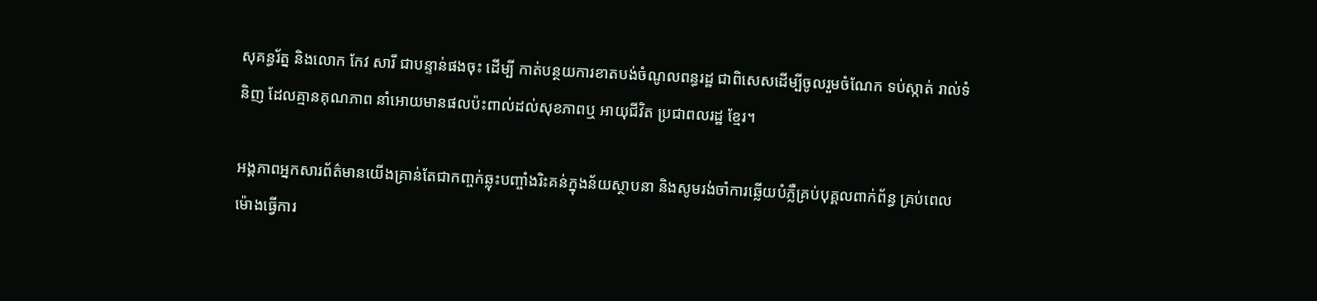សុគន្ធរ័ត្ន និងលោក កែវ សារី ជាបន្ទាន់ផងចុះ ដើម្បី កាត់បន្ថយការខាតបង់ចំណូលពន្ធរដ្ឋ ជាពិសេសដើម្បីចូលរួមចំណែក ទប់ស្កាត់ រាល់ទំនិញ ដែលគ្មានគុណភាព នាំអោយមានផលប៉ះពាល់ដល់សុខភាពឬ អាយុជីវិត ប្រជាពលរដ្ឋ ខ្មែរ។

អង្គភាពអ្នកសារព័ត៌មានយើងគ្រាន់តែជាកញ្ចក់ឆ្លុះបញ្ចាំងរិះគន់ក្នុងន័យស្ថាបនា និងសូមរង់ចាំការឆ្លើយបំភ្លឺគ្រប់បុគ្គលពាក់ព័ន្ធ គ្រប់ពេលម៉ោងធ្វើការ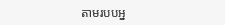តាមរបបអ្ន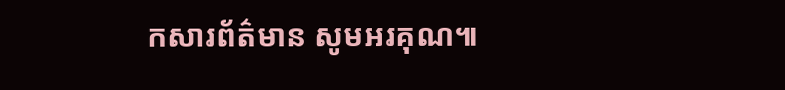កសារព័ត៌មាន សូមអរគុណ៕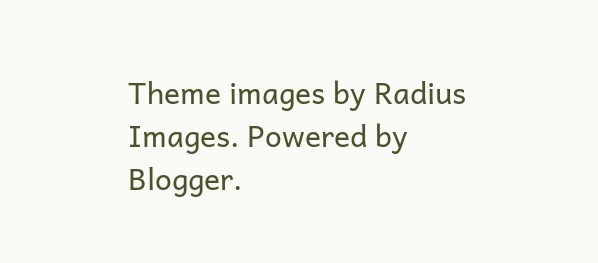Theme images by Radius Images. Powered by Blogger.